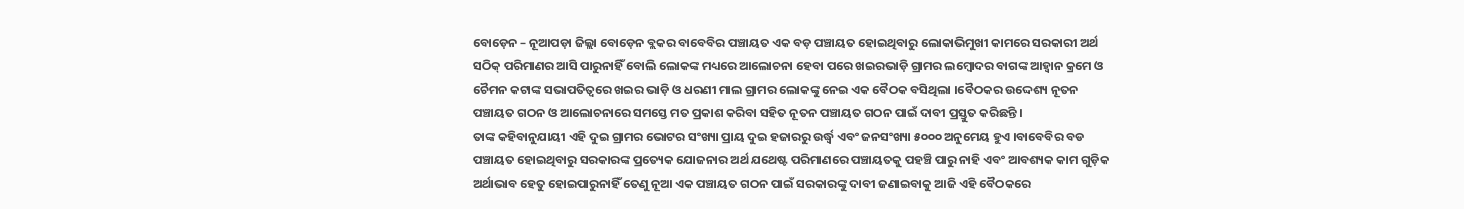ବୋଡ଼େନ – ନୂଆପଡ଼ା ଜିଲ୍ଲା ବୋଡ଼େନ ବ୍ଲକର ବାବେବିର ପଞ୍ଚାୟତ ଏକ ବଡ଼ ପଞ୍ଚାୟତ ହୋଇଥିବାରୁ ଲୋକାଭିମୁଖୀ କାମରେ ସରକାରୀ ଅର୍ଥ ସଠିକ୍ ପରିମାଣର ଆସି ପାରୁନାହିଁ ବୋଲି ଲୋକଙ୍କ ମଧ୍ୟରେ ଆଲୋଚନା ହେବା ପରେ ଖଇରଭାଡ଼ି ଗ୍ରାମର ଲମ୍ବୋଦର ବାଗଙ୍କ ଆହ୍ବାନ କ୍ରମେ ଓ ଚୈମନ କଟାଙ୍କ ସଭାପତିତ୍ବରେ ଖଇର ଭାଡ଼ି ଓ ଧରଣୀ ମାଲ ଗ୍ରାମର ଲୋକଙ୍କୁ ନେଇ ଏକ ବୈଠକ ବସିଥିଲା ।ବୈଠକର ଉଦ୍ଦେଶ୍ୟ ନୂତନ ପଞ୍ଚାୟତ ଗଠନ ଓ ଆଲୋଚନାରେ ସମସ୍ତେ ମତ ପ୍ରକାଶ କରିବା ସହିତ ନୂତନ ପଞ୍ଚାୟତ ଗଠନ ପାଇଁ ଦାବୀ ପ୍ରସ୍ତୁତ କରିଛନ୍ତି ।
ତାଙ୍କ କହିବାନୁଯାୟୀ ଏହି ଦୁଇ ଗ୍ରାମର ଭୋଟର ସଂଖ୍ୟା ପ୍ରାୟ ଦୁଇ ହଜାରରୁ ଉର୍ଦ୍ଧ୍ବ ଏବଂ ଜନସଂଖ୍ୟା ୫୦୦୦ ଅନୁମେୟ ହୁଏ ।ବାବେବିର ବଡ ପଞ୍ଚାୟତ ହୋଇଥିବାରୁ ସରକାରଙ୍କ ପ୍ରତ୍ୟେକ ଯୋଜନାର ଅର୍ଥ ଯଥେଷ୍ଟ ପରିମାଣରେ ପଞ୍ଚାୟତକୁ ପହଞ୍ଚି ପାରୁ ନାହି ଏବଂ ଆବଶ୍ୟକ କାମ ଗୁଡ଼ିକ ଅର୍ଥାଭାବ ହେତୁ ହୋଇପାରୁନାହିଁ ତେଣୁ ନୂଆ ଏକ ପଞ୍ଚାୟତ ଗଠନ ପାଇଁ ସରକାରଙ୍କୁ ଦାବୀ ଜଣାଇବାକୁ ଆଜି ଏହି ବୈଠକରେ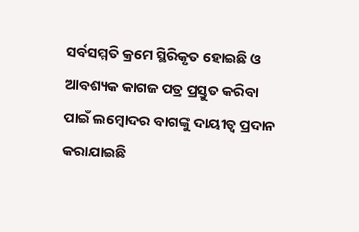ସର୍ବସମ୍ମତି କ୍ରମେ ସ୍ଥିରିକୃତ ହୋଇଛି ଓ ଆବଶ୍ୟକ କାଗଜ ପତ୍ର ପ୍ରସ୍ତୁତ କରିବା ପାଇଁ ଲମ୍ବୋଦର ବାଗଙ୍କୁ ଦାୟୀତ୍ୱ ପ୍ରଦାନ କରାଯାଇଛି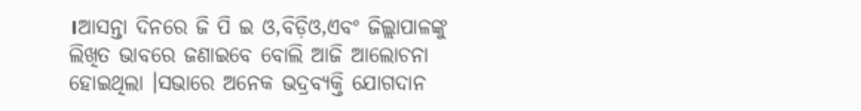।ଆସନ୍ତା ଦିନରେ ଜି ପି ଇ ଓ,ବିଡ଼ିଓ,ଏବଂ ଜିଲ୍ଲାପାଳଙ୍କୁ ଲିଖିତ ଭାବରେ ଜଣାଇବେ ବୋଲି ଆଜି ଆଲୋଚନା ହୋଇଥିଲା ।ସଭାରେ ଅନେକ ଭଦ୍ରବ୍ୟକ୍ତି ଯୋଗଦାନ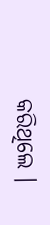କରିଥିଲେ ।